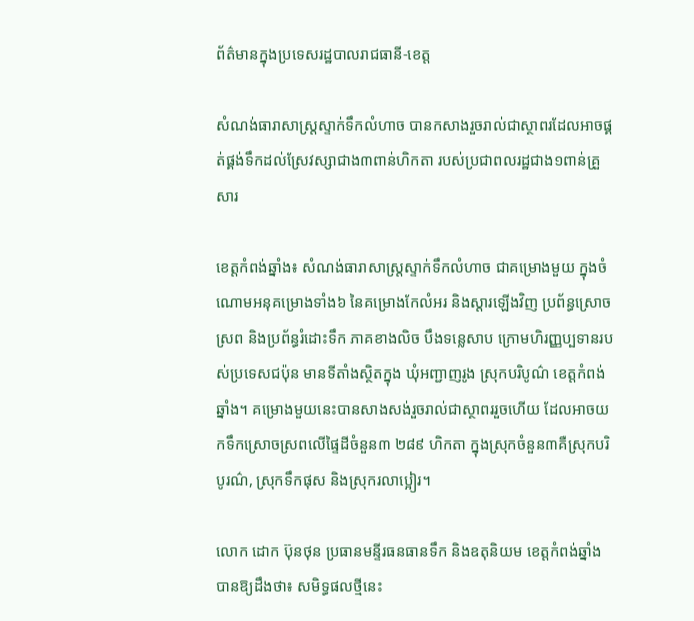ព័ត៌មានក្នុងប្រទេសរដ្ឋបាលរាជធានី-ខេត្ត

សំណង់ធារាសាស្រ្តស្ទាក់ទឹកលំហាច បានកសាងរួចរាល់ជាស្ថាពរដែលអាចផ្គត់ផ្គង់ទឹកដល់ស្រែវស្សាជាង៣ពាន់ហិកតា របស់ប្រជាពលរដ្ឋជាង១ពាន់គ្រួសារ

ខេត្តកំពង់ឆ្នាំង៖ សំណង់ធារាសាស្រ្តស្ទាក់ទឹកលំហាច ជាគម្រោងមួយ ក្នុងចំណោមអនុគម្រោងទាំង៦ នៃគម្រោងកែលំអរ និងស្ដារឡើងវិញ ប្រព័ន្ធស្រោចស្រព និងប្រព័ន្ធរំដោះទឹក ភាគខាងលិច បឹងទន្លេសាប ក្រោមហិរញ្ញប្បទានរបស់ប្រទេសជប៉ុន មានទីតាំងស្ថិតក្នុង ឃុំអញ្ជាញរូង ស្រុកបរិបូណ៌ ខេត្តកំពង់ឆ្នាំង។ គម្រោងមួយនេះបានសាងសង់រួចរាល់ជាស្ថាពររួចហើយ ដែលអាចយកទឹកស្រោចស្រពលើផ្ទៃដីចំនួន៣ ២៨៩ ហិកតា ក្នុងស្រុកចំនួន៣គឺស្រុកបរិបូរណ៌, ស្រុកទឹកផុស និងស្រុករលាប្អៀរ។

លោក ដោក ប៊ុនថុន ប្រធានមន្ទីរធនធានទឹក និងឧតុនិយម ខេត្តកំពង់ឆ្នាំង បានឱ្យដឹងថា៖ សមិទ្ធផលថ្មីនេះ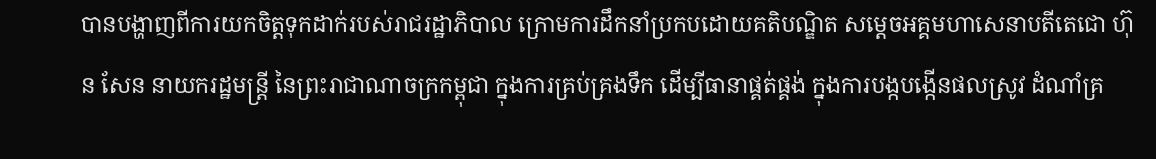បានបង្ហាញពីការយកចិត្តទុកដាក់របស់រាជរដ្ឋាភិបាល ក្រោមការដឹកនាំប្រកបដោយគតិបណ្ឌិត សម្តេចអគ្គមហាសេនាបតីតេជោ ហ៊ុន សែន នាយករដ្ឋមន្រ្តី នៃព្រះរាជាណាចក្រកម្ពុជា ក្នុងការគ្រប់គ្រងទឹក ដើម្បីធានាផ្គត់ផ្គង់ ក្នុងការបង្កបង្កើនផលស្រូវ ដំណាំគ្រ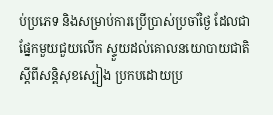ប់ប្រភេទ និងសម្រាប់ការប្រើប្រាស់ប្រចាំថ្ងៃ ដែលជាផ្នែកមួយជួយលើក ស្ទួយដល់គោលនយោបាយជាតិ ស្តីពីសន្តិសុខស្បៀង ប្រកបដោយប្រ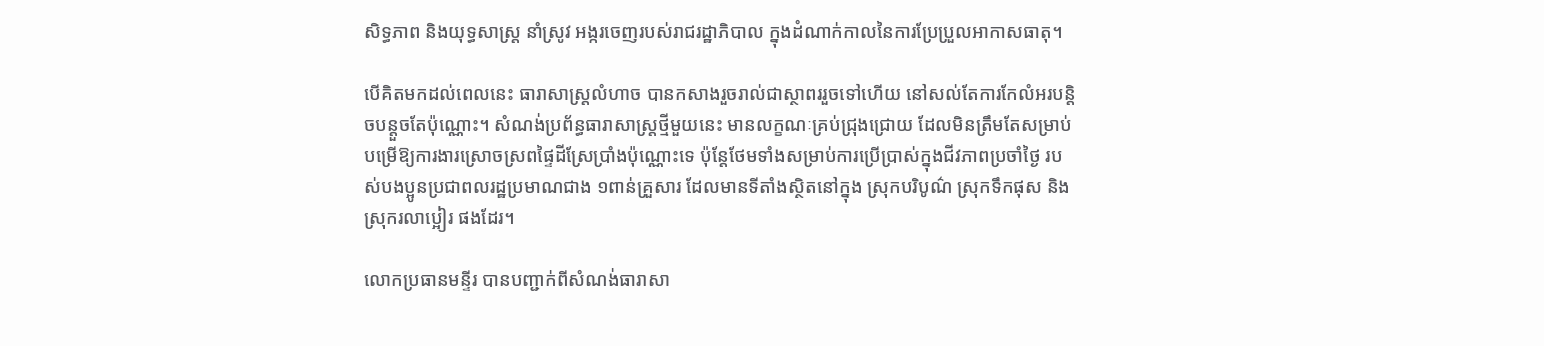សិទ្ធភាព និងយុទ្ធសាស្ត្រ នាំស្រូវ អង្ករចេញរបស់រាជរដ្ឋាភិបាល ក្នុងដំណាក់កាលនៃការប្រែប្រួលអាកាសធាតុ។

បើគិតមកដល់ពេលនេះ ធារាសាស្ត្រលំហាច បានកសាងរួចរាល់ជាស្ថាពររួចទៅហើយ នៅសល់តែការកែលំអរបន្តិចបន្តួចតែប៉ុណ្ណោះ។ សំណង់ប្រព័ន្ធធារាសាស្រ្តថ្មីមួយនេះ មានលក្ខណៈគ្រប់ជ្រុងជ្រោយ ដែលមិនត្រឹមតែសម្រាប់បម្រើឱ្យការងារស្រោចស្រពផ្ទៃដីស្រែប្រាំងប៉ុណ្ណោះទេ ប៉ុន្តែថែមទាំងសម្រាប់ការប្រើប្រាស់ក្នុងជីវភាពប្រចាំថ្ងៃ របស់បងប្អូនប្រជាពលរដ្ឋប្រមាណជាង ១ពាន់គ្រួសារ ដែលមានទីតាំងស្ថិតនៅក្នុង ស្រុកបរិបូណ៌ ស្រុកទឹកផុស និងស្រុករលាប្អៀរ ផងដែរ។

លោកប្រធានមន្ទីរ បានបញ្ជាក់ពីសំណង់ធារាសា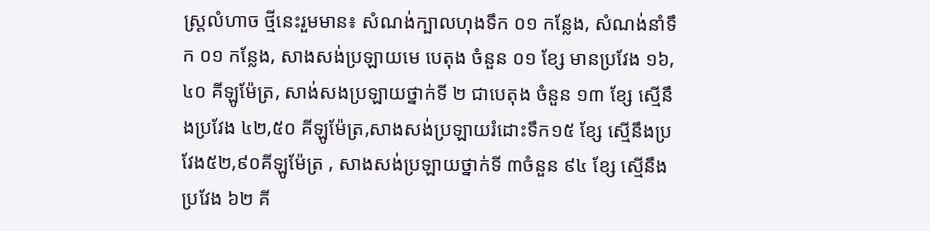ស្ត្រលំហាច ថ្មីនេះរួមមាន៖ សំណង់ក្បាលហុងទឹក ០១ កន្លែង, សំណង់នាំទឹក ០១ កន្លែង, សាងសង់ប្រឡាយមេ បេតុង ចំនួន ០១ ខ្សែ មានប្រវែង ១៦,៤០ គីឡូម៉ែត្រ, សាង់សងប្រឡាយថ្នាក់ទី ២ ជាបេតុង ចំនួន ១៣ ខ្សែ ស្មើនឹងប្រវែង ៤២,៥០ គីឡូម៉ែត្រ,សាងសង់ប្រឡាយរំដោះទឹក១៥ ខ្សែ ស្មើនឹងប្រវែង៥២,៩០គីឡូម៉ែត្រ , សាងសង់ប្រឡាយថ្នាក់ទី ៣ចំនួន ៩៤ ខ្សែ ស្មើនឹងប្រវែង ៦២ គី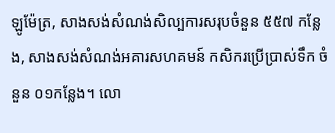ឡូម៉ែត្រ, សាងសង់សំណង់សិល្បការសរុបចំនួន ៥៥៧ កន្លែង, សាងសង់សំណង់អគារសហគមន៍ កសិករប្រើប្រាស់ទឹក ចំនួន ០១កន្លែង។ លោ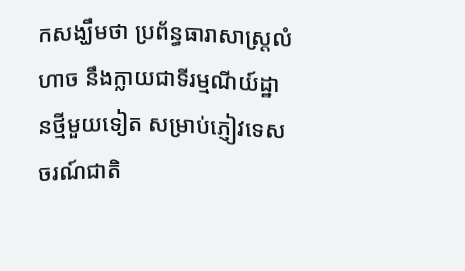កសង្ឃឹមថា ប្រព័ន្ធធារាសាស្ត្រលំហាច នឹងក្លាយជាទីរម្មណីយ៍ដ្ឋានថ្មីមួយទៀត សម្រាប់ភ្ញៀវទេសចរណ៍ជាតិ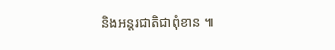និងអន្តរជាតិជាពុំខាន ៕